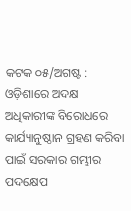କଟକ ୦୫/ଅଗଷ୍ଟ : ଓଡ଼ିଶାରେ ଅଦକ୍ଷ ଅଧିକାରୀଙ୍କ ବିରୋଧରେ କାର୍ଯ୍ୟାନୁଷ୍ଠାନ ଗ୍ରହଣ କରିବା ପାଇଁ ସରକାର ଗମ୍ଭୀର ପଦକ୍ଷେପ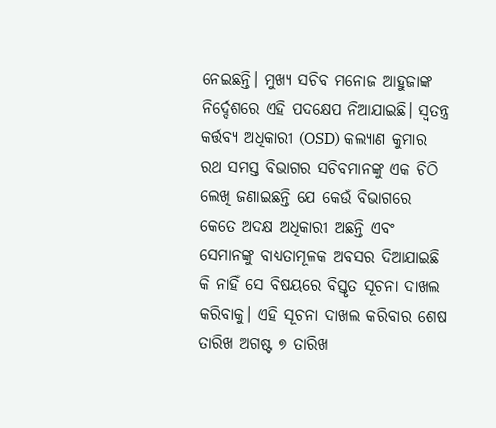ନେଇଛନ୍ତି। ମୁଖ୍ୟ ସଚିବ ମନୋଜ ଆହୁଜାଙ୍କ ନିର୍ଦ୍ଦେଶରେ ଏହି ପଦକ୍ଷେପ ନିଆଯାଇଛି। ସ୍ୱତନ୍ତ୍ର କର୍ତ୍ତବ୍ୟ ଅଧିକାରୀ (OSD) କଲ୍ୟାଣ କୁମାର ରଥ ସମସ୍ତ ବିଭାଗର ସଚିବମାନଙ୍କୁ ଏକ ଚିଠି ଲେଖି ଜଣାଇଛନ୍ତି ଯେ କେଉଁ ବିଭାଗରେ କେତେ ଅଦକ୍ଷ ଅଧିକାରୀ ଅଛନ୍ତି ଏବଂ ସେମାନଙ୍କୁ ବାଧ୍ୟତାମୂଳକ ଅବସର ଦିଆଯାଇଛି କି ନାହିଁ ସେ ବିଷୟରେ ବିସ୍ତୃତ ସୂଚନା ଦାଖଲ କରିବାକୁ। ଏହି ସୂଚନା ଦାଖଲ କରିବାର ଶେଷ ତାରିଖ ଅଗଷ୍ଟ ୭ ତାରିଖ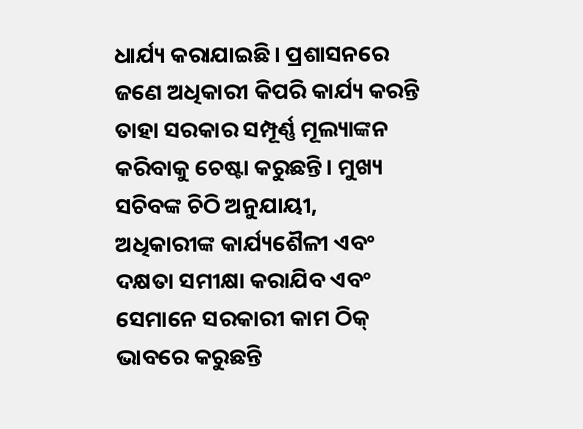ଧାର୍ଯ୍ୟ କରାଯାଇଛି। ପ୍ରଶାସନରେ ଜଣେ ଅଧିକାରୀ କିପରି କାର୍ଯ୍ୟ କରନ୍ତି ତାହା ସରକାର ସମ୍ପୂର୍ଣ୍ଣ ମୂଲ୍ୟାଙ୍କନ କରିବାକୁ ଚେଷ୍ଟା କରୁଛନ୍ତି। ମୁଖ୍ୟ ସଚିବଙ୍କ ଚିଠି ଅନୁଯାୟୀ, ଅଧିକାରୀଙ୍କ କାର୍ଯ୍ୟଶୈଳୀ ଏବଂ ଦକ୍ଷତା ସମୀକ୍ଷା କରାଯିବ ଏବଂ ସେମାନେ ସରକାରୀ କାମ ଠିକ୍ ଭାବରେ କରୁଛନ୍ତି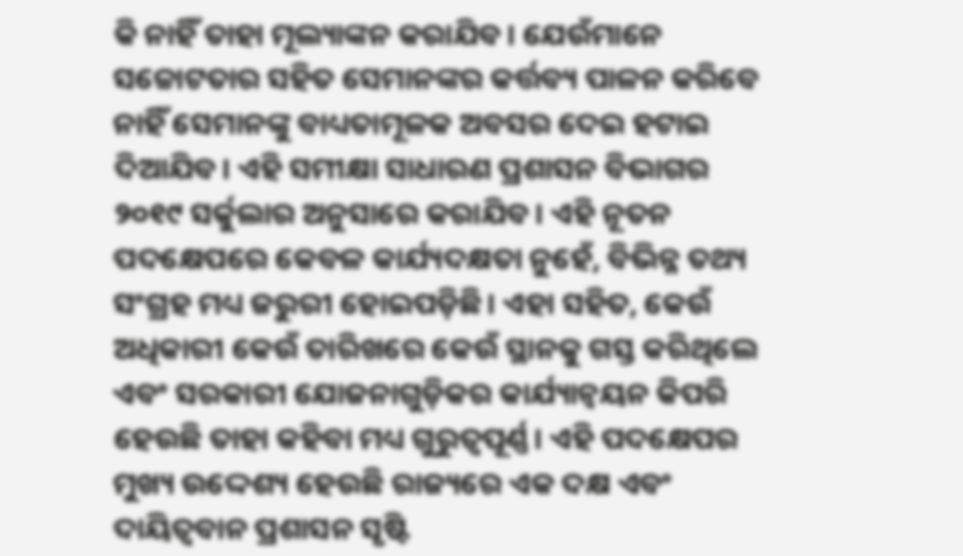କି ନାହିଁ ତାହା ମୂଲ୍ୟାଙ୍କନ କରାଯିବ। ଯେଉଁମାନେ ସଚ୍ଚୋଟତାର ସହିତ ସେମାନଙ୍କର କର୍ତ୍ତବ୍ୟ ପାଳନ କରିବେ ନାହିଁ ସେମାନଙ୍କୁ ବାଧ୍ୟତାମୂଳକ ଅବସର ଦେଇ ହଟାଇ ଦିଆଯିବ। ଏହି ସମୀକ୍ଷା ସାଧାରଣ ପ୍ରଶାସନ ବିଭାଗର ୨୦୧୯ ସର୍କୁଲାର ଅନୁସାରେ କରାଯିବ। ଏହି ନୂତନ ପଦକ୍ଷେପରେ କେବଳ କାର୍ଯ୍ୟଦକ୍ଷତା ନୁହେଁ, ବିଭିନ୍ନ ତଥ୍ୟ ସଂଗ୍ରହ ମଧ୍ୟ ଜରୁରୀ ହୋଇପଡ଼ିଛି। ଏହା ସହିତ, କେଉଁ ଅଧିକାରୀ କେଉଁ ତାରିଖରେ କେଉଁ ସ୍ଥାନକୁ ଗସ୍ତ କରିଥିଲେ ଏବଂ ସରକାରୀ ଯୋଜନାଗୁଡ଼ିକର କାର୍ଯ୍ୟାନ୍ୱୟନ କିପରି ହେଉଛି ତାହା କହିବା ମଧ୍ୟ ଗୁରୁତ୍ୱପୂର୍ଣ୍ଣ। ଏହି ପଦକ୍ଷେପର ମୁଖ୍ୟ ଉଦ୍ଦେଶ୍ୟ ହେଉଛି ରାଜ୍ୟରେ ଏକ ଦକ୍ଷ ଏବଂ ଦାୟିତ୍ୱବାନ ପ୍ରଶାସନ ସୃଷ୍ଟି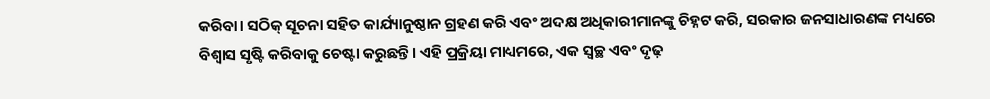କରିବା। ସଠିକ୍ ସୂଚନା ସହିତ କାର୍ଯ୍ୟାନୁଷ୍ଠାନ ଗ୍ରହଣ କରି ଏବଂ ଅଦକ୍ଷ ଅଧିକାରୀମାନଙ୍କୁ ଚିହ୍ନଟ କରି, ସରକାର ଜନସାଧାରଣଙ୍କ ମଧ୍ୟରେ ବିଶ୍ୱାସ ସୃଷ୍ଟି କରିବାକୁ ଚେଷ୍ଟା କରୁଛନ୍ତି। ଏହି ପ୍ରକ୍ରିୟା ମାଧ୍ୟମରେ, ଏକ ସ୍ୱଚ୍ଛ ଏବଂ ଦୃଢ଼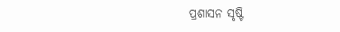ପ୍ରଶାସନ ସୃଷ୍ଟି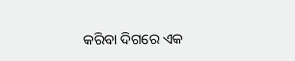କରିବା ଦିଗରେ ଏକ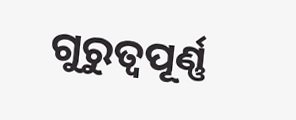ଗୁରୁତ୍ୱପୂର୍ଣ୍ଣ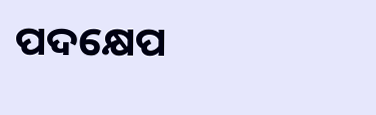ପଦକ୍ଷେପ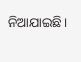ନିଆଯାଇଛି।